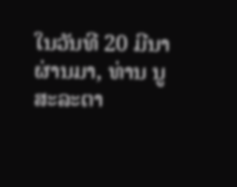ໃນວັນທີ 20 ມີນາ ຜ່ານມາ, ທ່ານ ນູສະລະຕາ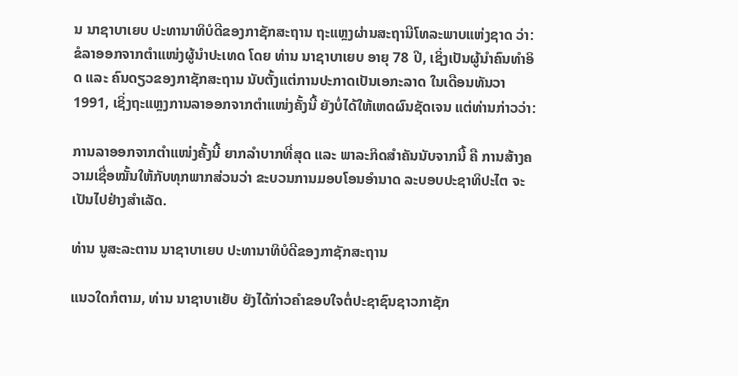ນ ນາຊາບາເຍບ ປະທານາທິບໍດີຂອງກາຊັກສະຖານ ຖະແຫຼງຜ່ານສະຖານີໂທລະພາບແຫ່ງຊາດ ວ່າ: ຂໍລາອອກຈາກຕຳແໜ່ງຜູ້ນຳປະເທດ ໂດຍ ທ່ານ ນາຊາບາເຍບ ອາຍຸ 78 ປີ, ເຊິ່ງເປັນຜູ້ນຳຄົນທຳອິດ ແລະ ຄົນດຽວຂອງກາຊັກສະຖານ ນັບຕັ້ງແຕ່ການປະກາດເປັນເອກະລາດ ໃນເດືອນທັນວາ 1991, ເຊິ່ງຖະແຫຼງການລາອອກຈາກຕຳແໜ່ງຄັ້ງນີ້ ຍັງບໍ່ໄດ້ໃຫ້ເຫດຜົນຊັດເຈນ ແຕ່ທ່ານກ່າວວ່າ:

ການລາອອກຈາກຕຳແໜ່ງຄັ້ງນີ້ ຍາກລຳບາກທີ່ສຸດ ແລະ ພາລະກິດສຳຄັນນັບຈາກນີ້ ຄື ການສ້າງຄວາມເຊື່ອໝັ້ນໃຫ້ກັບທຸກພາກສ່ວນວ່າ ຂະບວນການມອບໂອນອຳນາດ ລະບອບປະຊາທິປະໄຕ ຈະເປັນໄປຢ່າງສຳເລັດ.

ທ່ານ ນູສະລະຕານ ນາຊາບາເຍບ ປະທານາທິບໍດີຂອງກາຊັກສະຖານ

ແນວໃດກໍຕາມ, ທ່ານ ນາຊາບາເຍັບ ຍັງໄດ້ກ່າວຄຳຂອບໃຈຕໍ່ປະຊາຊົນຊາວກາຊັກ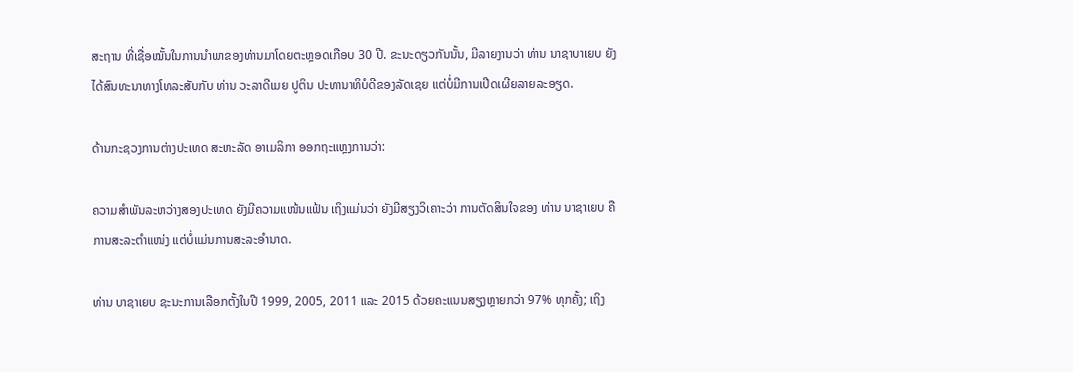ສະຖານ ທີ່ເຊື່ອໝັ້ນໃນການນຳພາຂອງທ່ານມາໂດຍຕະຫຼອດເກືອບ 30 ປີ. ຂະນະດຽວກັນນັ້ນ, ມີລາຍງານວ່າ ທ່ານ ນາຊາບາເຍບ ຍັງໄດ້ສົນທະນາທາງໂທລະສັບກັບ ທ່ານ ວະລາດີເມຍ ປູຕິນ ປະທານາທິບໍດີຂອງລັດເຊຍ ແຕ່ບໍ່ມີການເປີດເຜີຍລາຍລະອຽດ.

ດ້ານກະຊວງການຕ່າງປະເທດ ສະຫະລັດ ອາເມລິກາ ອອກຖະແຫຼງການວ່າ:

ຄວາມສຳພັນລະຫວ່າງສອງປະເທດ ຍັງມີຄວາມແໜ້ນແຟ້ນ ເຖິງແມ່ນວ່າ ຍັງມີສຽງວິເຄາະວ່າ ການຕັດສິນໃຈຂອງ ທ່ານ ນາຊາເຍບ ຄືການສະລະຕຳແໜ່ງ ແຕ່ບໍ່ແມ່ນການສະລະອຳນາດ.

ທ່ານ ບາຊາເຍບ ຊະນະການເລືອກຕັ້ງໃນປີ 1999, 2005, 2011 ແລະ 2015 ດ້ວຍຄະແນນສຽງຫຼາຍກວ່າ 97% ທຸກຄັ້ງ; ເຖິງ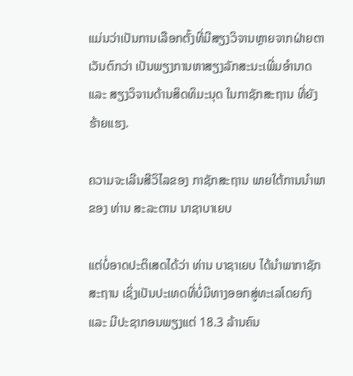ແມ່ນວ່າເປັນການເລືອກຕັ້ງທີ່ມີສຽງວິຈານຫຼາຍຈາກຝ່າຍຕາເວັນຕົກວ່າ ເປັນພຽງການຫາສຽງລັກສະນະເພີ່ມອຳນາດ ແລະ ສຽງວິຈານດ້ານສິດທິມະນຸດ ໃນກາຊັກສະຖານ ທີ່ຍັງຮ້າຍແຮງ.

ຄວາມຈະເລີນສີວິໄລຂອງ ກາຊັກສະຖານ ພາຍໃຕ້ການນຳພາຂອງ ທ່ານ ສະລະຕານ ນາຊາບາເຍບ

ແຕ່ບໍ່ອາດປະຕິເສດໄດ້ວ່າ ທ່ານ ບາຊາເຍບ ໄດ້ນຳພາກາຊັກສະຖານ ເຊິ່ງເປັນປະເທດທີ່ບໍ່ມີທາງອອກສູ່ທະເລໂດຍກົງ ແລະ ມີປະຊາກອນພຽງແຕ່ 18.3 ລ້ານຄົນ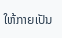ໃຫ້ກາຍເປັນ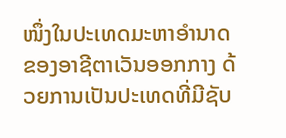ໜຶ່ງໃນປະເທດມະຫາອຳນາດຂອງອາຊີຕາເວັນອອກກາງ ດ້ວຍການເປັນປະເທດທີ່ມີຊັບ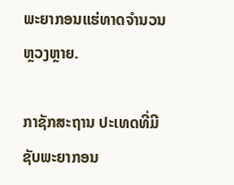ພະຍາກອນແຮ່ທາດຈຳນວນຫຼວງຫຼາຍ.

ກາຊັກສະຖານ ປະເທດທີ່ມີຊັບພະຍາກອນ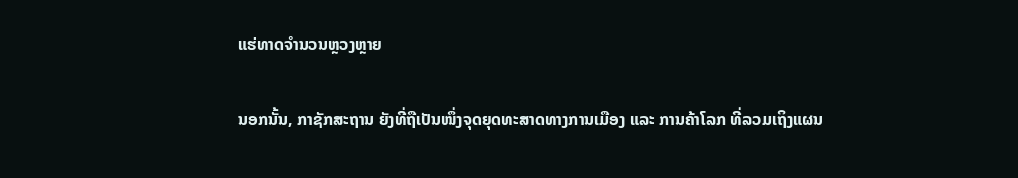ແຮ່ທາດຈຳນວນຫຼວງຫຼາຍ

ນອກນັ້ນ, ກາຊັກສະຖານ ຍັງທີ່ຖືເປັນໜຶ່ງຈຸດຍຸດທະສາດທາງການເມືອງ ແລະ ການຄ້າໂລກ ທີ່ລວມເຖິງແຜນ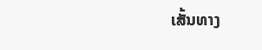ເສັ້ນທາງ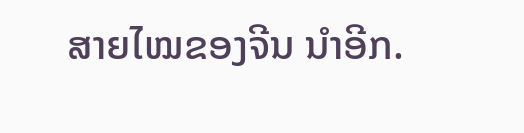ສາຍໄໝຂອງຈີນ ນຳອີກ.